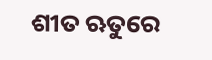ଶୀତ ଋତୁରେ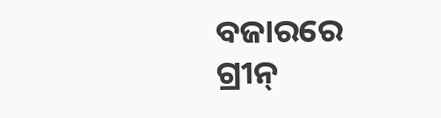ବଜାରରେ ଗ୍ରୀନ୍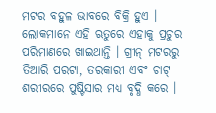ମଟର ବହୁଳ ଭାବରେ ବିକ୍ରି ହୁଏ । ଲୋକମାନେ ଏହି ଋତୁରେ ଏହାକୁ ପ୍ରଚୁର ପରିମାଣରେ ଖାଇଥାନ୍ତି । ଗ୍ରୀନ୍ ମଟରରୁ ତିଆରି ପରଟା, ତରକାରୀ ଏବଂ ଚାଟ୍ ଶରୀରରେ ପୁଷ୍ଟିସାର ମଧ୍ୟ ବୃଦ୍ଧି କରେ ।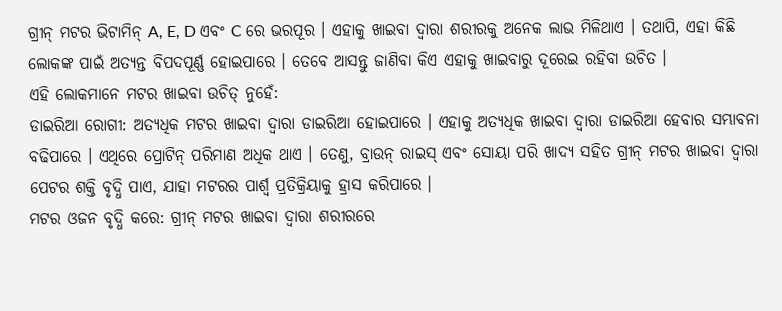ଗ୍ରୀନ୍ ମଟର ଭିଟାମିନ୍ A, E, D ଏବଂ C ରେ ଭରପୂର । ଏହାକୁ ଖାଇବା ଦ୍ୱାରା ଶରୀରକୁ ଅନେକ ଲାଭ ମିଳିଥାଏ । ତଥାପି, ଏହା କିଛି ଲୋକଙ୍କ ପାଇଁ ଅତ୍ୟନ୍ତ ବିପଦପୂର୍ଣ୍ଣ ହୋଇପାରେ । ତେବେ ଆସନ୍ତୁ ଜାଣିବା କିଏ ଏହାକୁ ଖାଇବାରୁ ଦୂରେଇ ରହିବା ଉଚିତ ।
ଏହି ଲୋକମାନେ ମଟର ଖାଇବା ଉଚିତ୍ ନୁହେଁ:
ଡାଇରିଆ ରୋଗୀ: ଅତ୍ୟଧିକ ମଟର ଖାଇବା ଦ୍ୱାରା ଡାଇରିଆ ହୋଇପାରେ । ଏହାକୁ ଅତ୍ୟଧିକ ଖାଇବା ଦ୍ୱାରା ଡାଇରିଆ ହେବାର ସମ୍ଭାବନା ବଢିପାରେ । ଏଥିରେ ପ୍ରୋଟିନ୍ ପରିମାଣ ଅଧିକ ଥାଏ । ତେଣୁ, ବ୍ରାଉନ୍ ରାଇସ୍ ଏବଂ ସୋୟା ପରି ଖାଦ୍ୟ ସହିତ ଗ୍ରୀନ୍ ମଟର ଖାଇବା ଦ୍ୱାରା ପେଟର ଶକ୍ତି ବୃଦ୍ଧି ପାଏ, ଯାହା ମଟରର ପାର୍ଶ୍ୱ ପ୍ରତିକ୍ରିୟାକୁ ହ୍ରାସ କରିପାରେ ।
ମଟର ଓଜନ ବୃଦ୍ଧି କରେ: ଗ୍ରୀନ୍ ମଟର ଖାଇବା ଦ୍ୱାରା ଶରୀରରେ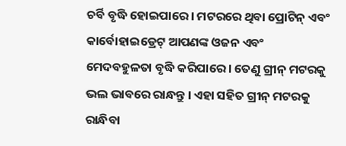ଚର୍ବି ବୃଦ୍ଧି ହୋଇପାରେ । ମଟରରେ ଥିବା ପ୍ରୋଟିନ୍ ଏବଂ କାର୍ବୋହାଇଡ୍ରେଟ୍ ଆପଣଙ୍କ ଓଜନ ଏବଂ ମେଦବହୁଳତା ବୃଦ୍ଧି କରିପାରେ । ତେଣୁ ଗ୍ରୀନ୍ ମଟରକୁ ଭଲ ଭାବରେ ରାନ୍ଧନ୍ତୁ । ଏହା ସହିତ ଗ୍ରୀନ୍ ମଟରକୁ ରାନ୍ଧିବା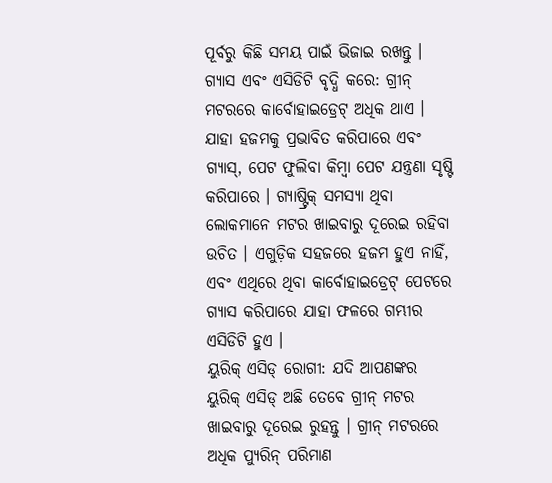ପୂର୍ବରୁ କିଛି ସମୟ ପାଇଁ ଭିଜାଇ ରଖନ୍ତୁ ।
ଗ୍ୟାସ ଏବଂ ଏସିଡିଟି ବୃଦ୍ଧି କରେ: ଗ୍ରୀନ୍ ମଟରରେ କାର୍ବୋହାଇଡ୍ରେଟ୍ ଅଧିକ ଥାଏ । ଯାହା ହଜମକୁ ପ୍ରଭାବିତ କରିପାରେ ଏବଂ ଗ୍ୟାସ୍, ପେଟ ଫୁଲିବା କିମ୍ବା ପେଟ ଯନ୍ତ୍ରଣା ସୃଷ୍ଟି କରିପାରେ । ଗ୍ୟାଷ୍ଟ୍ରିକ୍ ସମସ୍ୟା ଥିବା ଲୋକମାନେ ମଟର ଖାଇବାରୁ ଦୂରେଇ ରହିବା ଉଚିତ । ଏଗୁଡ଼ିକ ସହଜରେ ହଜମ ହୁଏ ନାହିଁ, ଏବଂ ଏଥିରେ ଥିବା କାର୍ବୋହାଇଡ୍ରେଟ୍ ପେଟରେ ଗ୍ୟାସ କରିପାରେ ଯାହା ଫଳରେ ଗମ୍ଭୀର ଏସିଡିଟି ହୁଏ ।
ୟୁରିକ୍ ଏସିଡ୍ ରୋଗୀ: ଯଦି ଆପଣଙ୍କର ୟୁରିକ୍ ଏସିଡ୍ ଅଛି ତେବେ ଗ୍ରୀନ୍ ମଟର ଖାଇବାରୁ ଦୂରେଇ ରୁହନ୍ତୁ । ଗ୍ରୀନ୍ ମଟରରେ ଅଧିକ ପ୍ୟୁରିନ୍ ପରିମାଣ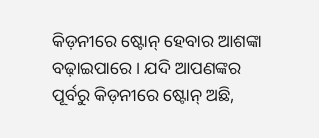କିଡ଼ନୀରେ ଷ୍ଟୋନ୍ ହେବାର ଆଶଙ୍କା ବଢ଼ାଇପାରେ । ଯଦି ଆପଣଙ୍କର ପୂର୍ବରୁ କିଡ଼ନୀରେ ଷ୍ଟୋନ୍ ଅଛି,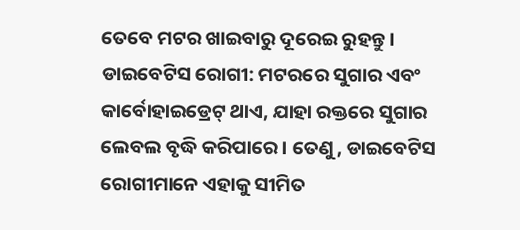ତେବେ ମଟର ଖାଇବାରୁ ଦୂରେଇ ରୁହନ୍ତୁ ।
ଡାଇବେଟିସ ରୋଗୀ: ମଟରରେ ସୁଗାର ଏବଂ କାର୍ବୋହାଇଡ୍ରେଟ୍ ଥାଏ, ଯାହା ରକ୍ତରେ ସୁଗାର ଲେବଲ ବୃଦ୍ଧି କରିପାରେ । ତେଣୁ, ଡାଇବେଟିସ ରୋଗୀମାନେ ଏହାକୁ ସୀମିତ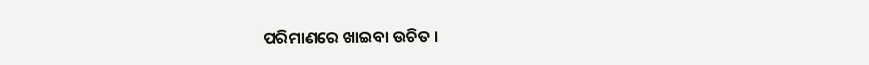ପରିମାଣରେ ଖାଇବା ଉଚିତ ।